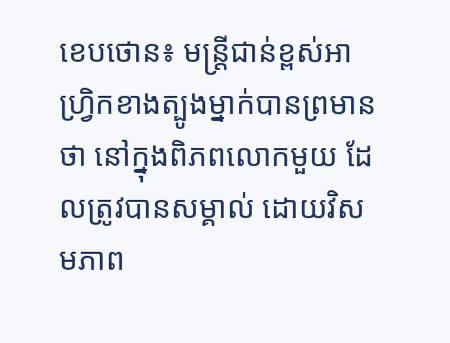ខេបថោន៖ មន្ត្រីជាន់ខ្ពស់អាហ្រ្វិកខាងត្បូងម្នាក់បានព្រមានថា នៅក្នុងពិភពលោកមួយ ដែលត្រូវបានសម្គាល់ ដោយវិសមភាព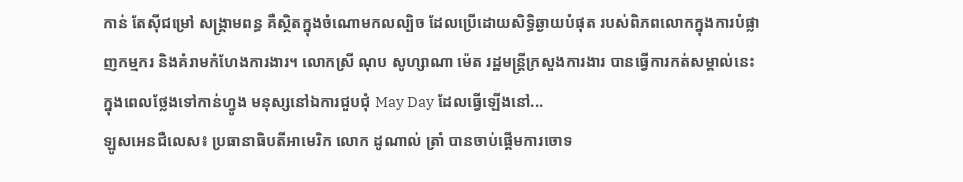កាន់ តែស៊ីជម្រៅ សង្គ្រាមពន្ធ គឺស្ថិតក្នុងចំណោមកលល្បិច ដែលប្រើដោយសិទ្ធិឆ្ងាយបំផុត របស់ពិភពលោកក្នុងការបំផ្លាញកម្មករ និងគំរាមកំហែងការងារ។ លោកស្រី ណុប សូហ្សាណា ម៉េត រដ្ឋមន្ត្រីក្រសួងការងារ បានធ្វើការកត់សម្គាល់នេះ ក្នុងពេលថ្លែងទៅកាន់ហ្វូង មនុស្សនៅឯការជួបជុំ May Day ដែលធ្វើឡើងនៅ...
ឡូសអេនជឺលេស៖ ប្រធានាធិបតីអាមេរិក លោក ដូណាល់ ត្រាំ បានចាប់ផ្តើមការចោទ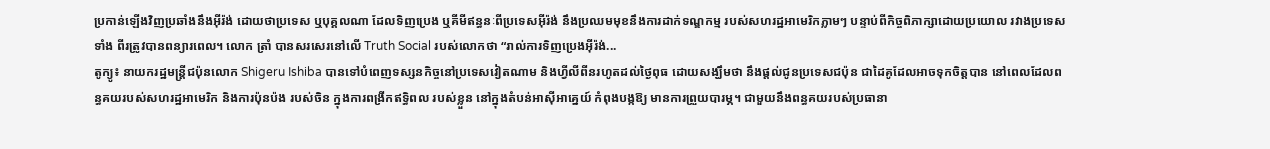ប្រកាន់ឡើងវិញប្រឆាំងនឹងអ៊ីរ៉ង់ ដោយថាប្រទេស ឬបុគ្គលណា ដែលទិញប្រេង ឬគីមីឥន្ធនៈពីប្រទេសអ៊ីរ៉ង់ នឹងប្រឈមមុខនឹងការដាក់ទណ្ឌកម្ម របស់សហរដ្ឋអាមេរិកភ្លាមៗ បន្ទាប់ពីកិច្ចពិភាក្សាដោយប្រយោល រវាងប្រទេសទាំង ពីរត្រូវបានពន្យារពេល។ លោក ត្រាំ បានសរសេរនៅលើ Truth Social របស់លោកថា “រាល់ការទិញប្រេងអ៊ីរ៉ង់...
តូក្យូ៖ នាយករដ្ឋមន្ត្រីជប៉ុនលោក Shigeru Ishiba បានទៅបំពេញទស្សនកិច្ចនៅប្រទេសវៀតណាម និងហ្វីលីពីនរហូតដល់ថ្ងៃពុធ ដោយសង្ឃឹមថា នឹងផ្តល់ជូនប្រទេសជប៉ុន ជាដៃគូដែលអាចទុកចិត្តបាន នៅពេលដែលពន្ធគយរបស់សហរដ្ឋអាមេរិក និងការប៉ុនប៉ង របស់ចិន ក្នុងការពង្រីកឥទ្ធិពល របស់ខ្លួន នៅក្នុងតំបន់អាស៊ីអាគ្នេយ៍ កំពុងបង្កឱ្យ មានការព្រួយបារម្ភ។ ជាមួយនឹងពន្ធគយរបស់ប្រធានា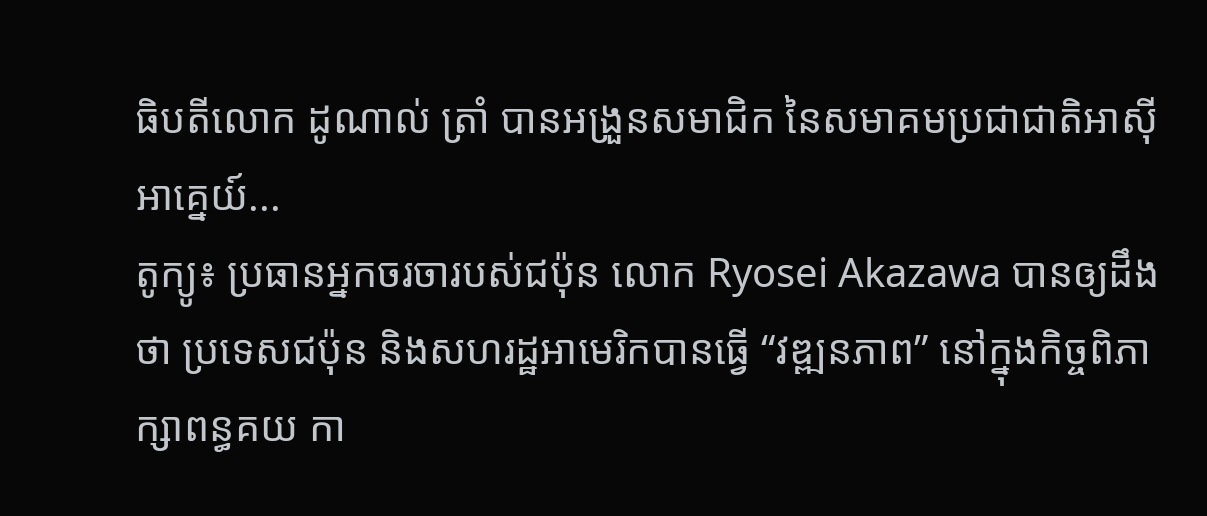ធិបតីលោក ដូណាល់ ត្រាំ បានអង្រួនសមាជិក នៃសមាគមប្រជាជាតិអាស៊ីអាគ្នេយ៍...
តូក្យូ៖ ប្រធានអ្នកចរចារបស់ជប៉ុន លោក Ryosei Akazawa បានឲ្យដឹងថា ប្រទេសជប៉ុន និងសហរដ្ឋអាមេរិកបានធ្វើ “វឌ្ឍនភាព” នៅក្នុងកិច្ចពិភាក្សាពន្ធគយ កា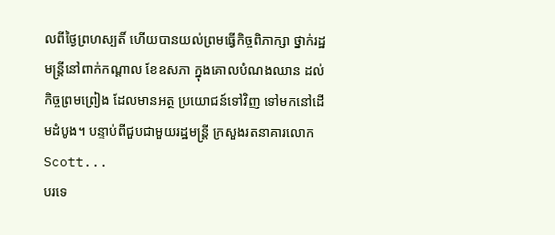លពីថ្ងៃព្រហស្បតិ៍ ហើយបានយល់ព្រមធ្វើកិច្ចពិភាក្សា ថ្នាក់រដ្ឋមន្ត្រីនៅពាក់កណ្តាល ខែឧសភា ក្នុងគោលបំណងឈាន ដល់កិច្ចព្រមព្រៀង ដែលមានអត្ថ ប្រយោជន៍ទៅវិញ ទៅមកនៅដើមដំបូង។ បន្ទាប់ពីជួបជាមួយរដ្ឋមន្ត្រី ក្រសួងរតនាគារលោក Scott...
បរទេ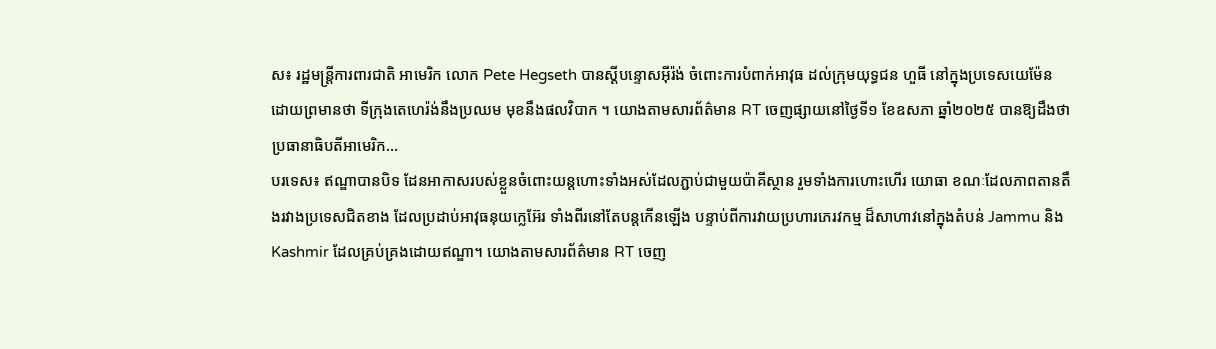ស៖ រដ្ឋមន្ត្រីការពារជាតិ អាមេរិក លោក Pete Hegseth បានស្តីបន្ទោសអ៊ីរ៉ង់ ចំពោះការបំពាក់អាវុធ ដល់ក្រុមយុទ្ធជន ហួធី នៅក្នុងប្រទេសយេម៉ែន ដោយព្រមានថា ទីក្រុងតេហេរ៉ង់នឹងប្រឈម មុខនឹងផលវិបាក ។ យោងតាមសារព័ត៌មាន RT ចេញផ្សាយនៅថ្ងៃទី១ ខែឧសភា ឆ្នាំ២០២៥ បានឱ្យដឹងថា ប្រធានាធិបតីអាមេរិក...
បរទេស៖ ឥណ្ឌាបានបិទ ដែនអាកាសរបស់ខ្លួនចំពោះយន្តហោះទាំងអស់ដែលភ្ជាប់ជាមួយប៉ាគីស្ថាន រួមទាំងការហោះហើរ យោធា ខណៈដែលភាពតានតឹងរវាងប្រទេសជិតខាង ដែលប្រដាប់អាវុធនុយក្លេអ៊ែរ ទាំងពីរនៅតែបន្តកើនឡើង បន្ទាប់ពីការវាយប្រហារភេរវកម្ម ដ៏សាហាវនៅក្នុងតំបន់ Jammu និង Kashmir ដែលគ្រប់គ្រងដោយឥណ្ឌា។ យោងតាមសារព័ត៌មាន RT ចេញ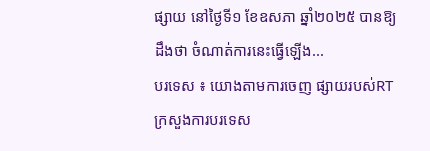ផ្សាយ នៅថ្ងៃទី១ ខែឧសភា ឆ្នាំ២០២៥ បានឱ្យដឹងថា ចំណាត់ការនេះធ្វើឡើង...
បរទេស ៖ យោងតាមការចេញ ផ្សាយរបស់RT ក្រសួងការបរទេស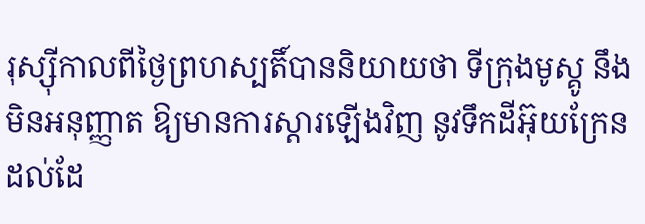រុស្ស៊ីកាលពីថ្ងៃព្រហស្បតិ៍បាននិយាយថា ទីក្រុងមូស្គូ នឹងមិនអនុញ្ញាត ឱ្យមានការស្ដារឡើងវិញ នូវទឹកដីអ៊ុយក្រែន ដល់ដែ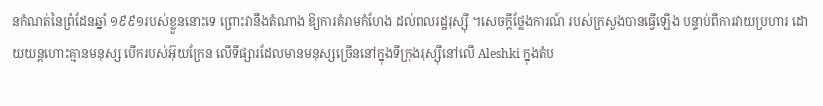នកំណត់នៃព្រំដែនឆ្នាំ ១៩៩១របស់ខ្លួននោះទេ ព្រោះវានឹងតំណាង ឱ្យការគំរាមកំហែង ដល់ពលរដ្ឋរុស្ស៊ី ។សេចក្តីថ្លែងការណ៍ របស់ក្រសួងបានធ្វើឡើង បន្ទាប់ពីការវាយប្រហារ ដោយយន្តហោះគ្មានមនុស្ស បើករបស់អ៊ុយក្រែន លើទីផ្សារដែលមានមនុស្សច្រើននៅក្នុងទីក្រុងរុស្ស៊ីនៅលើ Aleshki ក្នុងតំប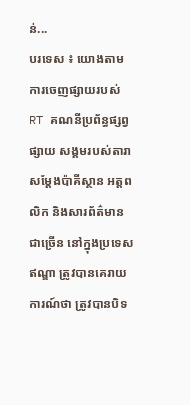ន់...
បរទេស ៖ យោងតាមការចេញផ្សាយរបស់ RT គណនីប្រព័ន្ធផ្សព្វផ្សាយ សង្គមរបស់តារា សម្តែងប៉ាគីស្ថាន អត្តពលិក និងសារព័ត៌មានជាច្រើន នៅក្នុងប្រទេសឥណ្ឌា ត្រូវបានគេរាយការណ៍ថា ត្រូវបានបិទ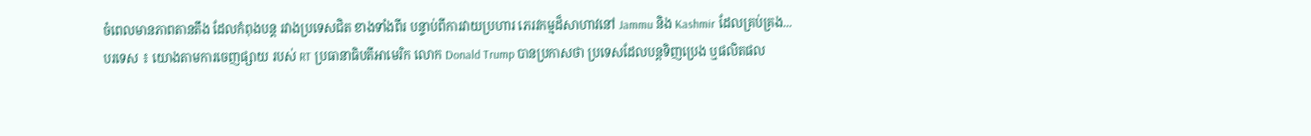ចំពេលមានភាពតានតឹង ដែលកំពុងបន្ត រវាងប្រទេសជិត ខាងទាំងពីរ បន្ទាប់ពីការវាយប្រហារ ភេរវកម្មដ៏សាហាវនៅ Jammu និង Kashmir ដែលគ្រប់គ្រង...
បរទេស ៖ យោងតាមការចេញផ្សាយ របស់ RT ប្រធានាធិបតីអាមេរិក លោក Donald Trump បានប្រកាសថា ប្រទេសដែលបន្តទិញប្រេង ឬផលិតផល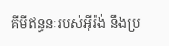គីមីឥន្ធនៈរបស់អ៊ីរ៉ង់ នឹងប្រ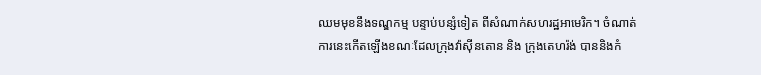ឈមមុខនឹងទណ្ឌកម្ម បន្ទាប់បន្សំទៀត ពីសំណាក់សហរដ្ឋអាមេរិក។ ចំណាត់ការនេះកើតឡើងខណៈដែលក្រុងវ៉ាស៊ីនតោន និង ក្រុងតេហរ៉ង់ បាននិងកំ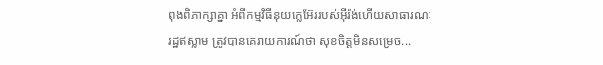ពុងពិភាក្សាគ្នា អំពីកម្មវិធីនុយក្លេអ៊ែររបស់អ៊ីរ៉ង់ហើយសាធារណៈរដ្ឋឥស្លាម ត្រូវបានគេរាយការណ៍ថា សុខចិត្តមិនសម្រេច...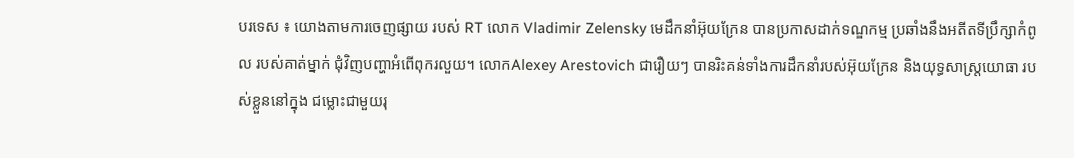បរទេស ៖ យោងតាមការចេញផ្សាយ របស់ RT លោក Vladimir Zelensky មេដឹកនាំអ៊ុយក្រែន បានប្រកាសដាក់ទណ្ឌកម្ម ប្រឆាំងនឹងអតីតទីប្រឹក្សាកំពូល របស់គាត់ម្នាក់ ជុំវិញបញ្ហាអំពើពុករលួយ។ លោកAlexey Arestovich ជារឿយៗ បានរិះគន់ទាំងការដឹកនាំរបស់អ៊ុយក្រែន និងយុទ្ធសាស្ត្រយោធា របស់ខ្លួននៅក្នុង ជម្លោះជាមួយរុ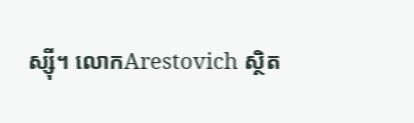ស្ស៊ី។ លោកArestovich ស្ថិត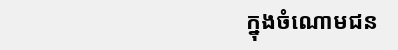ក្នុងចំណោមជន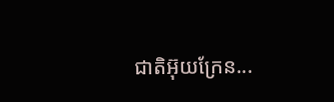ជាតិអ៊ុយក្រែន...